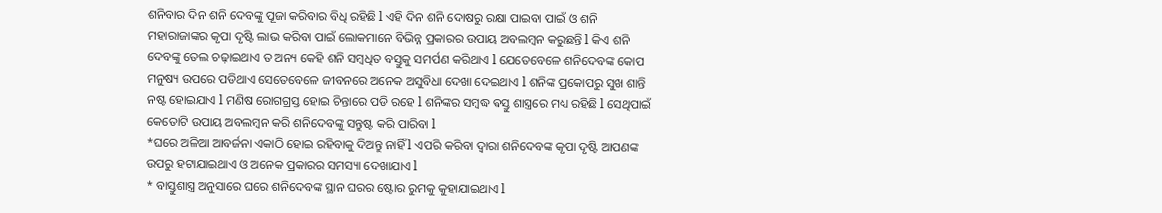ଶନିବାର ଦିନ ଶନି ଦେବଙ୍କୁ ପୂଜା କରିବାର ବିଧି ରହିଛି l ଏହି ଦିନ ଶନି ଦୋଷରୁ ରକ୍ଷା ପାଇବା ପାଇଁ ଓ ଶନି ମହାରାଜାଙ୍କର କୃପା ଦୃଷ୍ଟି ଲାଭ କରିବା ପାଇଁ ଲୋକମାନେ ବିଭିନ୍ନ ପ୍ରକାରର ଉପାୟ ଅବଲମ୍ବନ କରୁଛନ୍ତି l କିଏ ଶନି ଦେବଙ୍କୁ ତେଲ ଚଢ଼ାଇଥାଏ ତ ଅନ୍ୟ କେହି ଶନି ସମ୍ବଧିତ ବସ୍ତୁକୁ ସମର୍ପଣ କରିଥାଏ l ଯେତେବେଳେ ଶନିଦେବଙ୍କ କୋପ ମନୁଷ୍ୟ ଉପରେ ପଡିଥାଏ ସେତେବେଳେ ଜୀବନରେ ଅନେକ ଅସୁବିଧା ଦେଖା ଦେଇଥାଏ l ଶନିଙ୍କ ପ୍ରକୋପରୁ ସୁଖ ଶାନ୍ତି ନଷ୍ଟ ହୋଇଯାଏ l ମଣିଷ ରୋଗଗ୍ରସ୍ତ ହୋଇ ଚିନ୍ତାରେ ପଡି ରହେ l ଶନିଙ୍କର ସମ୍ବଦ୍ଧ ଵସ୍ତୁ ଶାସ୍ତ୍ରରେ ମଧ୍ୟ ରହିଛି l ସେଥିପାଇଁ କେତୋଟି ଉପାୟ ଅବଲମ୍ବନ କରି ଶନିଦେବଙ୍କୁ ସନ୍ତୁଷ୍ଟ କରି ପାରିବା l
*ଘରେ ଅଳିଆ ଆବର୍ଜନା ଏକାଠି ହୋଇ ରହିବାକୁ ଦିଅନ୍ତୁ ନାହିଁ l ଏପରି କରିବା ଦ୍ୱାରା ଶନିଦେବଙ୍କ କୃପା ଦୃଷ୍ଟି ଆପଣଙ୍କ ଉପରୁ ହଟାଯାଇଥାଏ ଓ ଅନେକ ପ୍ରକାରର ସମସ୍ୟା ଦେଖାଯାଏ l
* ବାସ୍ତୁଶାସ୍ତ୍ର ଅନୁସାରେ ଘରେ ଶନିଦେବଙ୍କ ସ୍ଥାନ ଘରର ଷ୍ଟୋର ରୁମକୁ କୁହାଯାଇଥାଏ l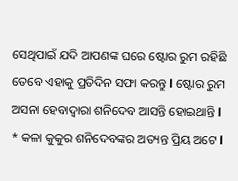ସେଥିପାଇଁ ଯଦି ଆପଣଙ୍କ ଘରେ ଷ୍ଟୋର ରୁମ ରହିଛି ତେବେ ଏହାକୁ ପ୍ରତିଦିନ ସଫା କରନ୍ତୁ l ଷ୍ଟୋର ରୁମ ଅସନା ହେବାଦ୍ବାରା ଶନିଦେବ ଆସନ୍ତି ହୋଇଥାନ୍ତି l
* କଳା କୁକୁର ଶନିଦେବଙ୍କର ଅତ୍ୟନ୍ତ ପ୍ରିୟ ଅଟେ l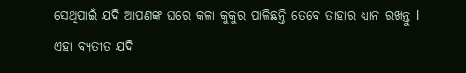ସେଥିପାଇଁ ଯଦି ଆପଣଙ୍କ ଘରେ କଳା କୁକୁର ପାଳିଛନ୍ତି ତେବେ ତାହାର ଧ୍ୟାନ ରଖନ୍ତୁ l ଏହା ବ୍ୟତୀତ ଯଦି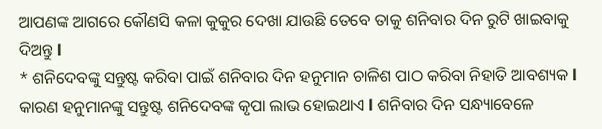ଆପଣଙ୍କ ଆଗରେ କୌଣସି କଳା କୁକୁର ଦେଖା ଯାଉଛି ତେବେ ତାକୁ ଶନିବାର ଦିନ ରୁଟି ଖାଇବାକୁ ଦିଅନ୍ତୁ l
* ଶନିଦେବଙ୍କୁ ସନ୍ତୁଷ୍ଟ କରିବା ପାଇଁ ଶନିବାର ଦିନ ହନୁମାନ ଚାଳିଶ ପାଠ କରିବା ନିହାତି ଆବଶ୍ୟକ l କାରଣ ହନୁମାନଙ୍କୁ ସନ୍ତୁଷ୍ଟ ଶନିଦେବଙ୍କ କୃପା ଲାଭ ହୋଇଥାଏ l ଶନିବାର ଦିନ ସନ୍ଧ୍ୟାବେଳେ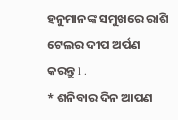ହନୁମାନଙ୍କ ସମୁଖରେ ରାଶି ଟେଲର ଦୀପ ଅର୍ପଣ କରନ୍ତୁ l .
* ଶନିବାର ଦିନ ଆପଣ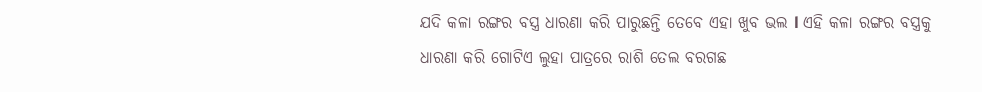ଯଦି କଳା ରଙ୍ଗର ବସ୍ତ୍ର ଧାରଣା କରି ପାରୁଛନ୍ତି ତେବେ ଏହା ଖୁବ ଭଲ l ଏହି କଳା ରଙ୍ଗର ବସ୍ତ୍ରକୁ ଧାରଣା କରି ଗୋଟିଏ ଲୁହା ପାତ୍ରରେ ରାଶି ତେଲ ବରଗଛ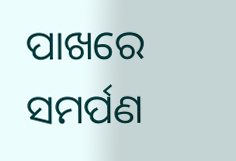ପାଖରେ ସମର୍ପଣ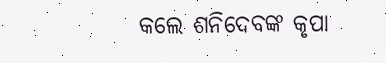କଲେ ଶନିଦେବଙ୍କ କୃପା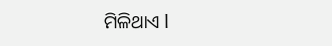ମିଳିଥାଏ l